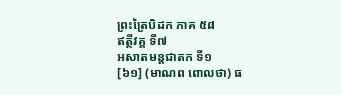ព្រះត្រៃបិដក ភាគ ៥៨
ឥត្ថីវគ្គ ទី៧
អសាតមន្តជាតក ទី១
[៦១] (មាណព ពោលថា) ធ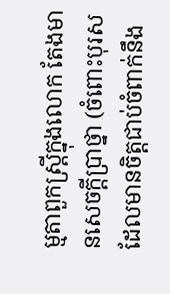ម្មតាពួកស្រ្តីក្នុងលោក តែងមានសេចក្តីបា្រថ្នា (ចំពោះបុរសដែលមានចិត្តជាប់ចំពាក់នឹង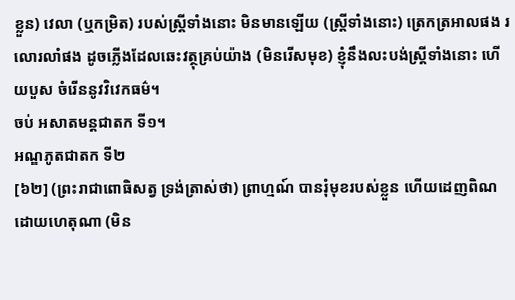ខ្លួន) វេលា (ឬកម្រិត) របស់ស្រ្តីទាំងនោះ មិនមានឡើយ (ស្ត្រីទាំងនោះ) ត្រេកត្រអាលផង រលោរលាំផង ដូចភ្លើងដែលឆេះវត្ថុគ្រប់យ៉ាង (មិនរើសមុខ) ខ្ញុំនឹងលះបង់ស្រ្តីទាំងនោះ ហើយបួស ចំរើននូវវិវេកធម៌។
ចប់ អសាតមន្តជាតក ទី១។
អណ្ឌភូតជាតក ទី២
[៦២] (ព្រះរាជាពោធិសត្វ ទ្រង់ត្រាស់ថា) ព្រាហ្មណ៍ បានរុំមុខរបស់ខ្លួន ហើយដេញពិណដោយហេតុណា (មិន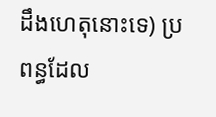ដឹងហេតុនោះទេ) ប្រពន្ធដែល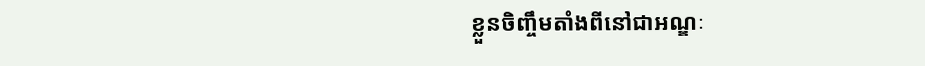ខ្លួនចិញ្ចឹមតាំងពីនៅជាអណ្ឌៈ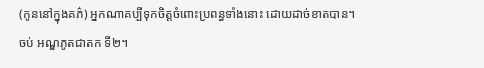(កូននៅក្នុងគភ៌) អ្នកណាគប្បីទុកចិត្តចំពោះប្រពន្ធទាំងនោះ ដោយដាច់ខាតបាន។
ចប់ អណ្ឌភូតជាតក ទី២។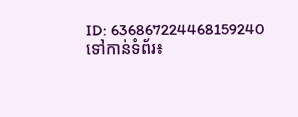ID: 636867224468159240
ទៅកាន់ទំព័រ៖